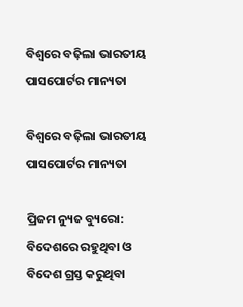ବିଶ୍ୱରେ ବଢ଼ିଲା ଭାରତୀୟ ପାସପୋର୍ଟର ମାନ୍ୟତା

ବିଶ୍ୱରେ ବଢ଼ିଲା ଭାରତୀୟ ପାସପୋର୍ଟର ମାନ୍ୟତା

ପ୍ରିଜମ ନ୍ୟୁଜ ବ୍ୟୁରୋ: ବିଦେଶରେ ରହୁଥିବା ଓ ବିଦେଶ ଗ୍ରସ୍ତ କରୁଥିବା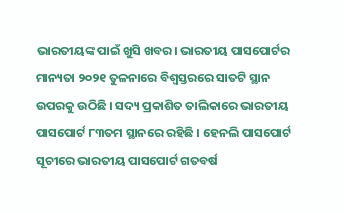ଭାରତୀୟଙ୍କ ପାଇଁ ଖୁସି ଖବର। ଭାରତୀୟ ପାସପୋର୍ଟର ମାନ୍ୟତା ୨୦୨୧ ତୁଳନାରେ ବିଶ୍ଵସ୍ତରରେ ସାତଟି ସ୍ଥାନ ଉପରକୁ ଉଠିଛି । ସଦ୍ୟ ପ୍ରକାଶିତ ତାଲିକାରେ ଭାରତୀୟ ପାସପୋର୍ଟ ୮୩ତମ ସ୍ଥାନରେ ରହିଛି । ହେନଲି ପାସପୋର୍ଟ ସୂଚୀରେ ଭାରତୀୟ ପାସପୋର୍ଟ ଗତବର୍ଷ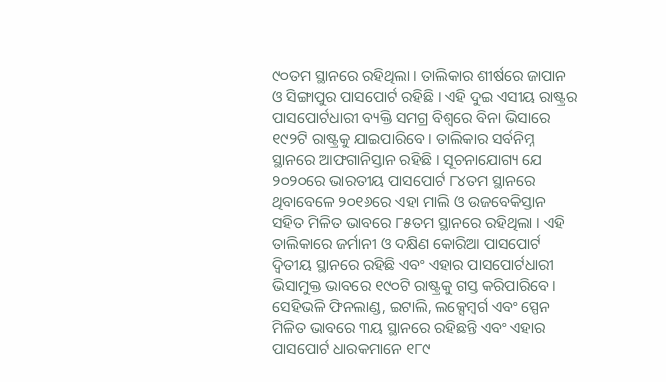୯୦ତମ ସ୍ଥାନରେ ରହିଥିଲା । ତାଲିକାର ଶୀର୍ଷରେ ଜାପାନ ଓ ସିଙ୍ଗାପୁର ପାସପୋର୍ଟ ରହିଛି । ଏହି ଦୁଇ ଏସୀୟ ରାଷ୍ଟ୍ରର ପାସପୋର୍ଟଧାରୀ ବ୍ୟକ୍ତି ସମଗ୍ର ବିଶ୍ୱରେ ବିନା ଭିସାରେ ୧୯୨ଟି ରାଷ୍ଟ୍ରକୁ ଯାଇପାରିବେ । ତାଲିକାର ସର୍ବନିମ୍ନ ସ୍ଥାନରେ ଆଫଗାନିସ୍ତାନ ରହିଛି । ସୂଚନାଯୋଗ୍ୟ ଯେ ୨୦୨୦ରେ ଭାରତୀୟ ପାସପୋର୍ଟ ୮୪ତମ ସ୍ଥାନରେ ଥିବାବେଳେ ୨୦୧୬ରେ ଏହା ମାଲି ଓ ଉଜବେକିସ୍ତାନ ସହିତ ମିଳିତ ଭାବରେ ୮୫ତମ ସ୍ଥାନରେ ରହିଥିଲା । ଏହି ତାଲିକାରେ ଜର୍ମାନୀ ଓ ଦକ୍ଷିଣ କୋରିଆ ପାସପୋର୍ଟ ଦ୍ୱିତୀୟ ସ୍ଥାନରେ ରହିଛି ଏବଂ ଏହାର ପାସପୋର୍ଟଧାରୀ ଭିସାମୁକ୍ତ ଭାବରେ ୧୯୦ଟି ରାଷ୍ଟ୍ରକୁ ଗସ୍ତ କରିପାରିବେ । ସେହିଭଳି ଫିନଲାଣ୍ଡ, ଇଟାଲି, ଲକ୍ସେମ୍ବର୍ଗ ଏବଂ ସ୍ପେନ ମିଳିତ ଭାବରେ ୩ୟ ସ୍ଥାନରେ ରହିଛନ୍ତି ଏବଂ ଏହାର ପାସପୋର୍ଟ ଧାରକମାନେ ୧୮୯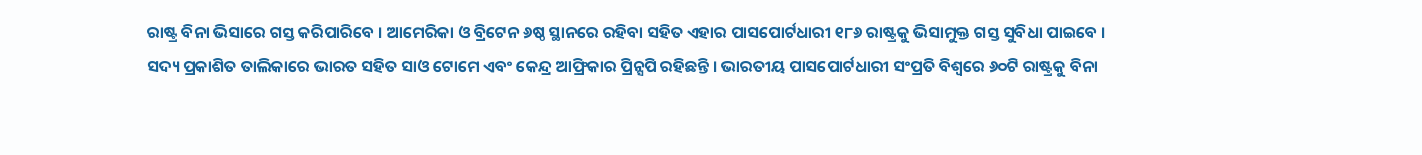ରାଷ୍ଟ୍ର ବିନା ଭିସାରେ ଗସ୍ତ କରିପାରିବେ । ଆମେରିକା ଓ ବ୍ରିଟେନ ୬ଷ୍ଠ ସ୍ଥାନରେ ରହିବା ସହିତ ଏହାର ପାସପୋର୍ଟଧାରୀ ୧୮୬ ରାଷ୍ଟ୍ରକୁ ଭିସାମୁକ୍ତ ଗସ୍ତ ସୁବିଧା ପାଇବେ । ସଦ୍ୟ ପ୍ରକାଶିତ ତାଲିକାରେ ଭାରତ ସହିତ ସାଓ ଟୋମେ ଏବଂ କେନ୍ଦ୍ର ଆଫ୍ରିକାର ପ୍ରିନ୍ସପି ରହିଛନ୍ତି । ଭାରତୀୟ ପାସପୋର୍ଟଧାରୀ ସଂପ୍ରତି ବିଶ୍ୱରେ ୬୦ଟି ରାଷ୍ଟ୍ରକୁ ବିନା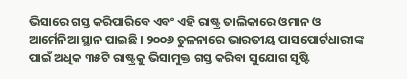ଭିସାରେ ଗସ୍ତ କରିପାରିବେ ଏବଂ ଏହି ରାଷ୍ଟ୍ର ତାଲିକାରେ ଓମାନ ଓ ଆର୍ମେନିଆ ସ୍ଥାନ ପାଇଛି । ୨୦୦୬ ତୁଳନାରେ ଭାରତୀୟ ପାସପୋର୍ଟଧାରୀଙ୍କ ପାଇଁ ଅଧିକ ୩୫ଟି ରାଷ୍ଟ୍ରକୁ ଭିସାମୁକ୍ତ ଗସ୍ତ କରିବା ସୁଯୋଗ ସୃଷ୍ଟି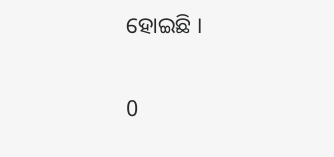ହୋଇଛି ।

0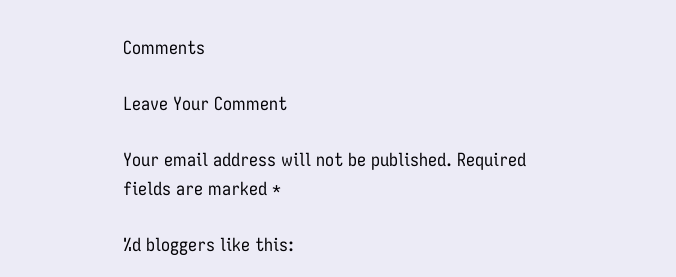Comments

Leave Your Comment

Your email address will not be published. Required fields are marked *

%d bloggers like this: